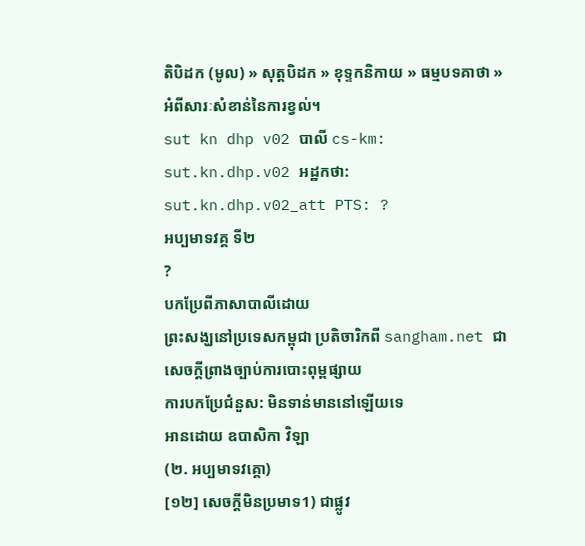តិបិដក (មូល) » សុត្តបិដក » ខុទ្ទកនិកាយ » ធម្មបទគាថា »
អំពីសារៈសំខាន់នៃការខ្វល់។
sut kn dhp v02 បាលី cs-km: sut.kn.dhp.v02 អដ្ឋកថា: sut.kn.dhp.v02_att PTS: ?
អប្បមាទវគ្គ ទី២
?
បកប្រែពីភាសាបាលីដោយ
ព្រះសង្ឃនៅប្រទេសកម្ពុជា ប្រតិចារិកពី sangham.net ជាសេចក្តីព្រាងច្បាប់ការបោះពុម្ពផ្សាយ
ការបកប្រែជំនួស: មិនទាន់មាននៅឡើយទេ
អានដោយ ឧបាសិកា វិឡា
(២. អប្បមាទវគ្គោ)
[១២] សេចក្តីមិនប្រមាទ1) ជាផ្លូវ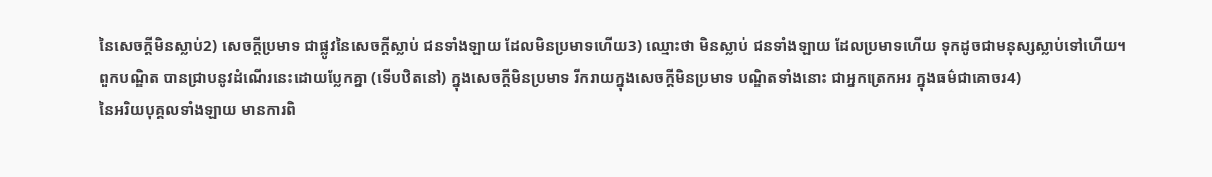នៃសេចក្តីមិនស្លាប់2) សេចក្តីប្រមាទ ជាផ្លូវនៃសេចក្តីស្លាប់ ជនទាំងឡាយ ដែលមិនប្រមាទហើយ3) ឈ្មោះថា មិនស្លាប់ ជនទាំងឡាយ ដែលប្រមាទហើយ ទុកដូចជាមនុស្សស្លាប់ទៅហើយ។
ពួកបណ្ឌិត បានជ្រាបនូវដំណើរនេះដោយប្លែកគ្នា (ទើបឋិតនៅ) ក្នុងសេចក្តីមិនប្រមាទ រីករាយក្នុងសេចក្តីមិនប្រមាទ បណ្ឌិតទាំងនោះ ជាអ្នកត្រេកអរ ក្នុងធម៌ជាគោចរ4)
នៃអរិយបុគ្គលទាំងឡាយ មានការពិ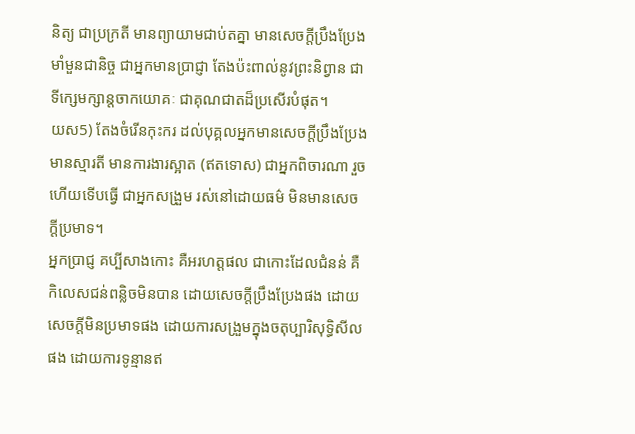និត្យ ជាប្រក្រតី មានព្យាយាមជាប់តគ្នា មានសេចក្តីប្រឹងប្រែងមាំមួនជានិច្ច ជាអ្នកមានប្រាជ្ញា តែងប៉ះពាល់នូវព្រះនិព្វាន ជាទីក្សេមក្សាន្តចាកយោគៈ ជាគុណជាតដ៏ប្រសើរបំផុត។
យស5) តែងចំរើនកុះករ ដល់បុគ្គលអ្នកមានសេចក្តីប្រឹងប្រែង មានស្មារតី មានការងារស្អាត (ឥតទោស) ជាអ្នកពិចារណា រួចហើយទើបធ្វើ ជាអ្នកសង្រួម រស់នៅដោយធម៌ មិនមានសេចក្តីប្រមាទ។
អ្នកប្រាជ្ញ គប្បីសាងកោះ គឺអរហត្តផល ជាកោះដែលជំនន់ គឺកិលេសជន់ពន្លិចមិនបាន ដោយសេចក្តីប្រឹងប្រែងផង ដោយសេចក្តីមិនប្រមាទផង ដោយការសង្រួមក្នុងចតុប្បារិសុទ្ធិសីលផង ដោយការទូន្មានឥ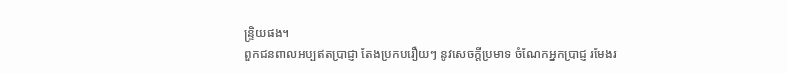ន្ទ្រិយផង។
ពួកជនពាលអប្បឥតប្រាជ្ញា តែងប្រកបរឿយៗ នូវសេចក្តីប្រមាទ ចំណែកអ្នកប្រាជ្ញ រមែងរ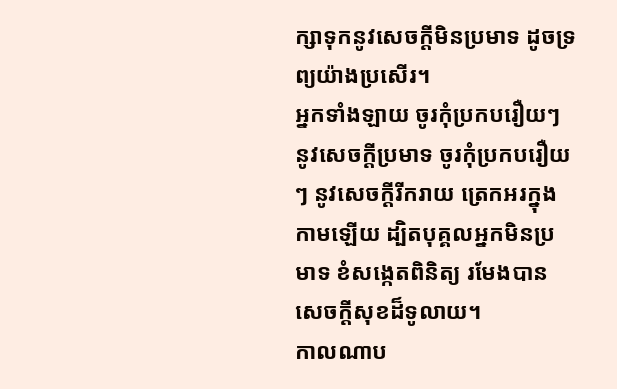ក្សាទុកនូវសេចក្តីមិនប្រមាទ ដូចទ្រព្យយ៉ាងប្រសើរ។
អ្នកទាំងឡាយ ចូរកុំប្រកបរឿយៗ នូវសេចក្តីប្រមាទ ចូរកុំប្រកបរឿយៗ នូវសេចក្តីរីករាយ ត្រេកអរក្នុងកាមឡើយ ដ្បិតបុគ្គលអ្នកមិនប្រមាទ ខំសង្កេតពិនិត្យ រមែងបានសេចក្តីសុខដ៏ទូលាយ។
កាលណាប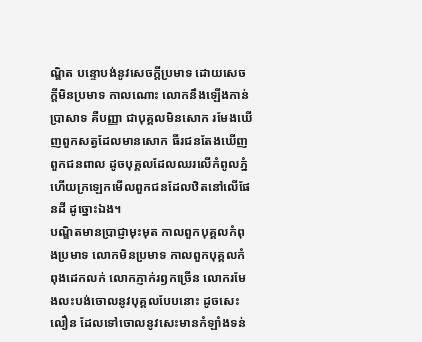ណ្ឌិត បន្ទោបង់នូវសេចក្តីប្រមាទ ដោយសេចក្តីមិនប្រមាទ កាលណោះ លោកនឹងឡើងកាន់ប្រាសាទ គឺបញ្ញា ជាបុគ្គលមិនសោក រមែងឃើញពួកសត្វដែលមានសោក ធីរជនតែងឃើញពួកជនពាល ដូចបុគ្គលដែលឈរលើកំពូលភ្នំ ហើយក្រឡេកមើលពួកជនដែលឋិតនៅលើផែនដី ដូច្នោះឯង។
បណ្ឌិតមានប្រាជ្ញាមុះមុត កាលពួកបុគ្គលកំពុងប្រមាទ លោកមិនប្រមាទ កាលពួកបុគ្គលកំពុងដេកលក់ លោកភ្ញាក់រឭកច្រើន លោករមែងលះបង់ចោលនូវបុគ្គលបែបនោះ ដូចសេះលឿន ដែលទៅចោលនូវសេះមានកំឡាំងទន់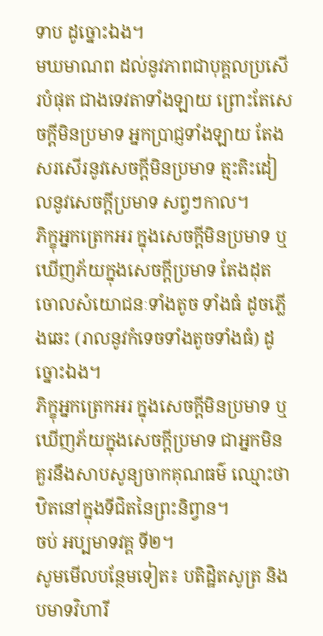ទាប ដូច្នោះឯង។
មឃមាណព ដល់នូវភាពជាបុគ្គលប្រសើរបំផុត ជាងទេវតាទាំងឡាយ ព្រោះតែសេចក្តីមិនប្រមាទ អ្នកប្រាជ្ញទាំងឡាយ តែងសរសើរនូវសេចក្តីមិនប្រមាទ ត្មះតិះដៀលនូវសេចក្តីប្រមាទ សព្វៗកាល។
ភិក្ខុអ្នកត្រេកអរ ក្នុងសេចក្តីមិនប្រមាទ ឬឃើញភ័យក្នុងសេចក្តីប្រមាទ តែងដុតចោលសំយោជនៈទាំងតូច ទាំងធំ ដូចភ្លើងឆេះ (រាលនូវកំទេចទាំងតូចទាំងធំ) ដូច្នោះឯង។
ភិក្ខុអ្នកត្រេកអរ ក្នុងសេចក្តីមិនប្រមាទ ឬឃើញភ័យក្នុងសេចក្តីប្រមាទ ជាអ្នកមិនគួរនឹងសាបសូន្យចាកគុណធម៌ ឈ្មោះថា ឋិតនៅក្នុងទីជិតនៃព្រះនិព្វាន។
ចប់ អប្បមាទវគ្គ ទី២។
សូមមើលបន្ថែមទៀត៖ បតិដ្ឋិតសូត្រ និង បមាទវិហារី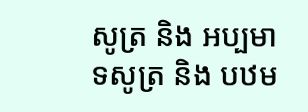សូត្រ និង អប្បមាទសូត្រ និង បឋម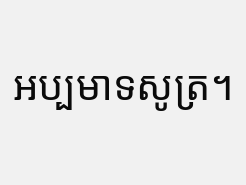អប្បមាទសូត្រ។